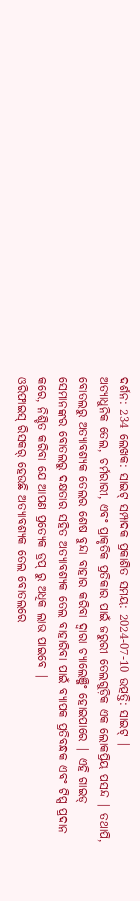ଦର୍ଶନ: 234 ଲେଖକ: ସାଇଟ୍ ସମ୍ପାଦକ ପ୍ରକାଶିତ ସମୟ: 2024-07-10 ଉତ୍ପତ୍ତି: ସାଇଟ୍ |
ଅତ୍ୟାଧୁନିକ ତେଲ, ଚର୍ମରାରୀ, ଏବଂ ପ୍ରାକୃତିକ ପ୍ରତିକାର ପାଇଁ ଜରୁରୀ ତେଲଗୁଡ଼ିକ ଏକ ଲୋକପ୍ରିୟ ପସନ୍ଦ | ତଥାପି, ବୋତଲରୁ ଅତ୍ୟାବଶ୍ୟକ ତେଲର ଶେଷ ବୁନ୍ଦା ବାହାର କରିବା ଦ୍ୱାରା ଚ୍ୟାଲେଞ୍ଜିଂ ହୋଇପାରେ | ଏହି ଗାଇଡ୍ ସେମାନଙ୍କର ବୋତଲରୁ ଦକ୍ଷତାର ସହିତ ଅତ୍ୟାବଶ୍ୟକ ତେଲ ବାହାରିବା ପାଇଁ ବ୍ୟାପକ ପ୍ରତିବନ୍ଧକ ଏବଂ ଟିପ୍ସ ପ୍ରଦାନ କରେ, ନିଶ୍ଚିତ କରିବା ଯେ ଆପଣ ପ୍ରତ୍ୟେକ ଡ୍ରପ୍ ରୁ ଅଧିକ ଲାଭ ପାଇବେ |
ଓରିଫାଇସ୍ ରିସକର୍ ହେଉଛି ଅତ୍ୟାବଶ୍ୟକ ତେଲ ବୋତଲରେ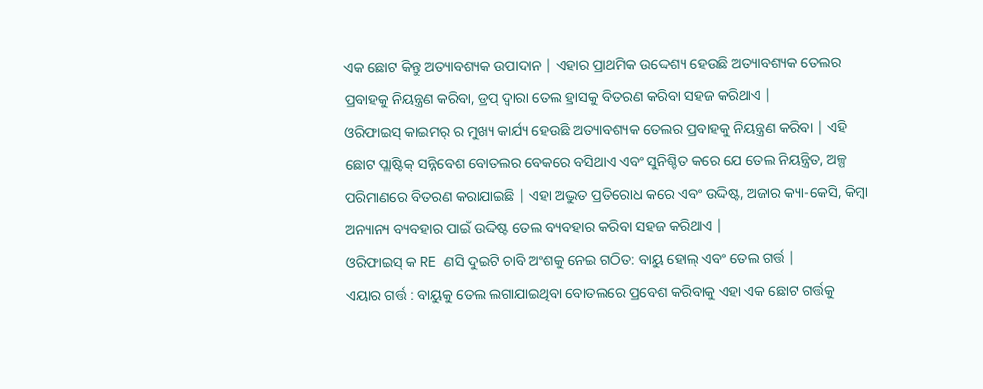ଏକ ଛୋଟ କିନ୍ତୁ ଅତ୍ୟାବଶ୍ୟକ ଉପାଦାନ | ଏହାର ପ୍ରାଥମିକ ଉଦ୍ଦେଶ୍ୟ ହେଉଛି ଅତ୍ୟାବଶ୍ୟକ ତେଲର ପ୍ରବାହକୁ ନିୟନ୍ତ୍ରଣ କରିବା, ଡ୍ରପ୍ ଦ୍ୱାରା ତେଲ ହ୍ରାସକୁ ବିତରଣ କରିବା ସହଜ କରିଥାଏ |
ଓରିଫାଇସ୍ କାଇମର୍ ର ମୁଖ୍ୟ କାର୍ଯ୍ୟ ହେଉଛି ଅତ୍ୟାବଶ୍ୟକ ତେଲର ପ୍ରବାହକୁ ନିୟନ୍ତ୍ରଣ କରିବା | ଏହି ଛୋଟ ପ୍ଲାଷ୍ଟିକ୍ ସନ୍ନିବେଶ ବୋତଲର ବେକରେ ବସିଥାଏ ଏବଂ ସୁନିଶ୍ଚିତ କରେ ଯେ ତେଲ ନିୟନ୍ତ୍ରିତ, ଅଳ୍ପ ପରିମାଣରେ ବିତରଣ କରାଯାଇଛି | ଏହା ଅଦ୍ଭୁତ ପ୍ରତିରୋଧ କରେ ଏବଂ ଉଦ୍ଦିଷ୍ଟ, ଅଜାର କ୍ୟା-କେସି, କିମ୍ବା ଅନ୍ୟାନ୍ୟ ବ୍ୟବହାର ପାଇଁ ଉଦ୍ଦିଷ୍ଟ ତେଲ ବ୍ୟବହାର କରିବା ସହଜ କରିଥାଏ |
ଓରିଫାଇସ୍ କ RE ଣସି ଦୁଇଟି ଚାବି ଅଂଶକୁ ନେଇ ଗଠିତ: ବାୟୁ ହୋଲ୍ ଏବଂ ତେଲ ଗର୍ତ୍ତ |
ଏୟାର ଗର୍ତ୍ତ : ବାୟୁକୁ ତେଲ ଲଗାଯାଇଥିବା ବୋତଲରେ ପ୍ରବେଶ କରିବାକୁ ଏହା ଏକ ଛୋଟ ଗର୍ତ୍ତକୁ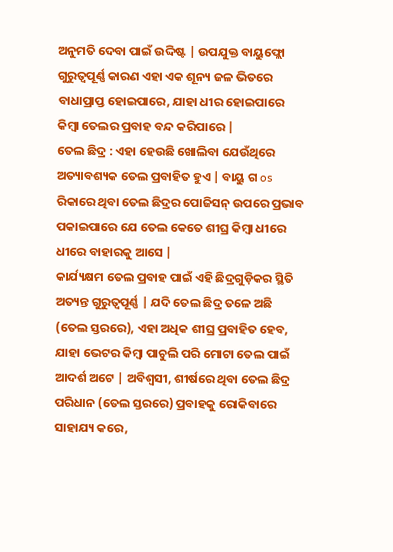ଅନୁମତି ଦେବା ପାଇଁ ଉଦ୍ଦିଷ୍ଟ | ଉପଯୁକ୍ତ ବାୟୁଫ୍ଲୋ ଗୁରୁତ୍ୱପୂର୍ଣ୍ଣ କାରଣ ଏହା ଏକ ଶୂନ୍ୟ ଜଳ ଭିତରେ ବାଧାପ୍ରାପ୍ତ ହୋଇପାରେ, ଯାହା ଧୀର ହୋଇପାରେ କିମ୍ବା ତେଲର ପ୍ରବାହ ବନ୍ଦ କରିପାରେ |
ତେଲ ଛିଦ୍ର : ଏହା ହେଉଛି ଖୋଲିବା ଯେଉଁଥିରେ ଅତ୍ୟାବଶ୍ୟକ ତେଲ ପ୍ରବାହିତ ହୁଏ | ବାୟୁ ଗ os ରିକାରେ ଥିବା ତେଲ ଛିଦ୍ରର ପୋଜିସନ୍ ଉପରେ ପ୍ରଭାବ ପକାଇପାରେ ଯେ ତେଲ କେତେ ଶୀଘ୍ର କିମ୍ବା ଧୀରେ ଧୀରେ ବାହାରକୁ ଆସେ |
କାର୍ଯ୍ୟକ୍ଷମ ତେଲ ପ୍ରବାହ ପାଇଁ ଏହି ଛିଦ୍ରଗୁଡ଼ିକର ସ୍ଥିତି ଅତ୍ୟନ୍ତ ଗୁରୁତ୍ୱପୂର୍ଣ୍ଣ | ଯଦି ତେଲ ଛିଦ୍ର ତଳେ ଅଛି (ତେଲ ସ୍ତରରେ), ଏହା ଅଧିକ ଶୀଘ୍ର ପ୍ରବାହିତ ହେବ, ଯାହା ଭେଟର କିମ୍ବା ପାଚୁଲି ପରି ମୋଟା ତେଲ ପାଇଁ ଆଦର୍ଶ ଅଟେ | ଅବିଶ୍ୱସୀ, ଶୀର୍ଷରେ ଥିବା ତେଲ ଛିଦ୍ର ପରିଧାନ (ତେଲ ସ୍ତରରେ) ପ୍ରବାହକୁ ରୋକିବାରେ ସାହାଯ୍ୟ କରେ,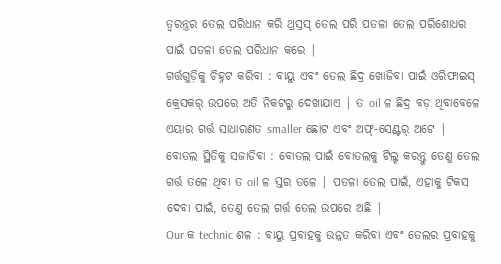ତ୍ୱରନ୍ତ୍ରର ତେଲ ପରିଧାନ କରି ଥ୍ରସ୍ରସ୍ ତେଲ ପରି ପତଳା ତେଲ ପରିଶୋଧର ପାଇଁ ପତଳା ତେଲ ପରିଧାନ କରେ |
ଗର୍ତ୍ତଗୁଡ଼ିକୁ ଚିହ୍ନଟ କରିବା : ବାୟୁ ଏବଂ ତେଲ ଛିଦ୍ର ଖୋଜିବା ପାଇଁ ଓରିଫାଇସ୍ କ୍ରେସକର୍ ଉପରେ ଅତି ନିକଟରୁ ଦେଖାଯାଏ | ତ oil ଳ ଛିଦ୍ର ବଡ଼ ଥିବାବେଳେ ଏୟାର ଗର୍ତ୍ତ ସାଧାରଣତ smaller ଛୋଟ ଏବଂ ଅଫ୍-ସେଣ୍ଟର୍ ଅଟେ |
ବୋତଲ ସ୍ଥିତିକୁ ସଜାଡିବା : ବୋତଲ ପାଇଁ ବୋତଲକୁ ଟିଲ୍ଟ କରନ୍ତୁ ତେଣୁ ତେଲ ଗର୍ତ୍ତ ତଳେ ଥିବା ତ oil ଳ ସ୍ତର ତଳେ | ପତଳା ତେଲ ପାଇଁ, ଏହାକୁ ଟିକସ ଦେବା ପାଇଁ, ତେଣୁ ତେଲ ଗର୍ତ୍ତ ତେଲ ଉପରେ ଅଛି |
Our କ technic ଶଳ : ବାୟୁ ପ୍ରବାହକୁ ଉନ୍ନତ କରିବା ଏବଂ ତେଲର ପ୍ରବାହକୁ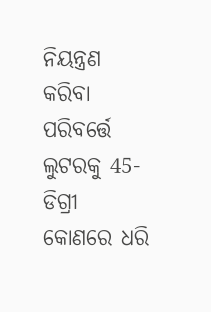ନିୟନ୍ତ୍ରଣ କରିବା ପରିବର୍ତ୍ତେ ଲୁଟରକୁ 45-ଡିଗ୍ରୀ କୋଣରେ ଧରି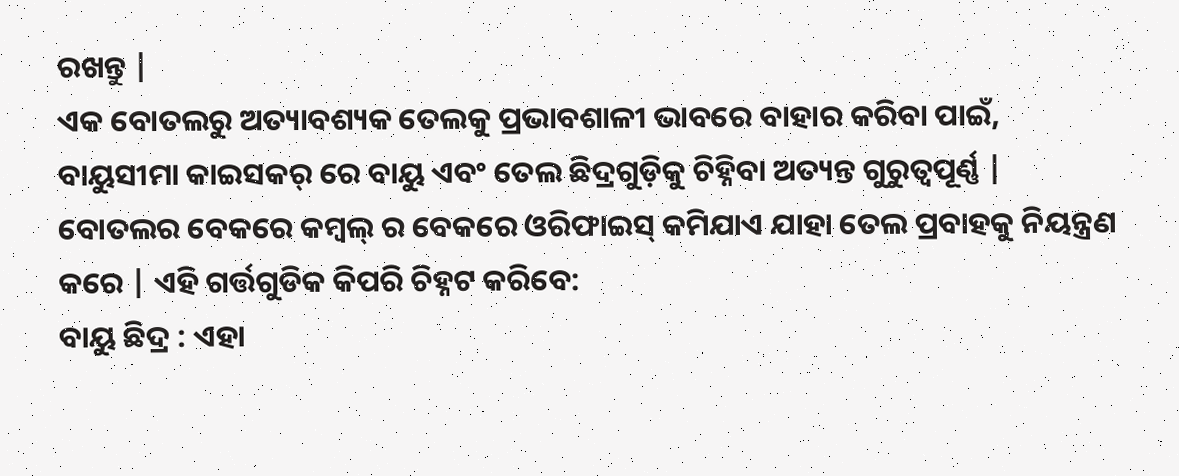ରଖନ୍ତୁ |
ଏକ ବୋତଲରୁ ଅତ୍ୟାବଶ୍ୟକ ତେଲକୁ ପ୍ରଭାବଶାଳୀ ଭାବରେ ବାହାର କରିବା ପାଇଁ, ବାୟୁସୀମା କାଇସକର୍ ରେ ବାୟୁ ଏବଂ ତେଲ ଛିଦ୍ରଗୁଡ଼ିକୁ ଚିହ୍ନିବା ଅତ୍ୟନ୍ତ ଗୁରୁତ୍ୱପୂର୍ଣ୍ଣ | ବୋତଲର ବେକରେ କମ୍ବଲ୍ ର ବେକରେ ଓରିଫାଇସ୍ କମିଯାଏ ଯାହା ତେଲ ପ୍ରବାହକୁ ନିୟନ୍ତ୍ରଣ କରେ | ଏହି ଗର୍ତ୍ତଗୁଡିକ କିପରି ଚିହ୍ନଟ କରିବେ:
ବାୟୁ ଛିଦ୍ର : ଏହା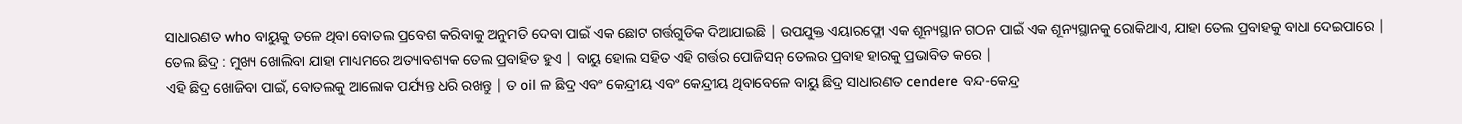ସାଧାରଣତ who ବାୟୁକୁ ତଳେ ଥିବା ବୋତଲ ପ୍ରବେଶ କରିବାକୁ ଅନୁମତି ଦେବା ପାଇଁ ଏକ ଛୋଟ ଗର୍ତ୍ତଗୁଡିକ ଦିଆଯାଇଛି | ଉପଯୁକ୍ତ ଏୟାରଫ୍ଲୋ ଏକ ଶୂନ୍ୟସ୍ଥାନ ଗଠନ ପାଇଁ ଏକ ଶୂନ୍ୟସ୍ଥାନକୁ ରୋକିଥାଏ, ଯାହା ତେଲ ପ୍ରବାହକୁ ବାଧା ଦେଇପାରେ |
ତେଲ ଛିଦ୍ର : ମୁଖ୍ୟ ଖୋଲିବା ଯାହା ମାଧ୍ୟମରେ ଅତ୍ୟାବଶ୍ୟକ ତେଲ ପ୍ରବାହିତ ହୁଏ | ବାୟୁ ହୋଲ ସହିତ ଏହି ଗର୍ତ୍ତର ପୋଜିସନ୍ ତେଲର ପ୍ରବାହ ହାରକୁ ପ୍ରଭାବିତ କରେ |
ଏହି ଛିଦ୍ର ଖୋଜିବା ପାଇଁ, ବୋତଲକୁ ଆଲୋକ ପର୍ଯ୍ୟନ୍ତ ଧରି ରଖନ୍ତୁ | ତ oil ଳ ଛିଦ୍ର ଏବଂ କେନ୍ଦ୍ରୀୟ ଏବଂ କେନ୍ଦ୍ରୀୟ ଥିବାବେଳେ ବାୟୁ ଛିଦ୍ର ସାଧାରଣତ cendere ବନ୍ଦ-କେନ୍ଦ୍ର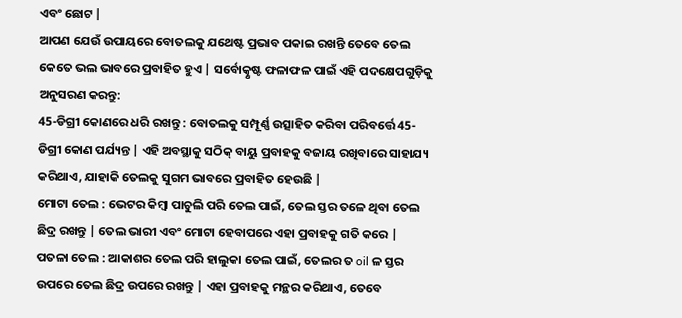ଏବଂ ଛୋଟ |
ଆପଣ ଯେଉଁ ଉପାୟରେ ବୋତଲକୁ ଯଥେଷ୍ଟ ପ୍ରଭାବ ପକାଇ ରଖନ୍ତି ତେବେ ତେଲ କେତେ ଭଲ ଭାବରେ ପ୍ରବାହିତ ହୁଏ | ସର୍ବୋତ୍କୃଷ୍ଟ ଫଳାଫଳ ପାଇଁ ଏହି ପଦକ୍ଷେପଗୁଡ଼ିକୁ ଅନୁସରଣ କରନ୍ତୁ:
45-ଡିଗ୍ରୀ କୋଣରେ ଧରି ରଖନ୍ତୁ : ବୋତଲକୁ ସମ୍ପୂର୍ଣ୍ଣ ଉତ୍ସାହିତ କରିବା ପରିବର୍ତ୍ତେ 45-ଡିଗ୍ରୀ କୋଣ ପର୍ଯ୍ୟନ୍ତ | ଏହି ଅବସ୍ଥାକୁ ସଠିକ୍ ବାୟୁ ପ୍ରବାହକୁ ବଜାୟ ରଖିବାରେ ସାହାଯ୍ୟ କରିଥାଏ, ଯାହାକି ତେଲକୁ ସୁଗମ ଭାବରେ ପ୍ରବାହିତ ହେଉଛି |
ମୋଟା ତେଲ : ଭେଟର କିମ୍ବା ପାଚୁଲି ପରି ତେଲ ପାଇଁ, ତେଲ ସ୍ତର ତଳେ ଥିବା ତେଲ ଛିଦ୍ର ରଖନ୍ତୁ | ତେଲ ଭାରୀ ଏବଂ ମୋଟା ହେବାପରେ ଏହା ପ୍ରବାହକୁ ଗତି କରେ |
ପତଳା ତେଲ : ଆକାଶର ତେଲ ପରି ହାଲୁକା ତେଲ ପାଇଁ, ତେଲର ତ oil ଳ ସ୍ତର ଉପରେ ତେଲ ଛିଦ୍ର ଉପରେ ରଖନ୍ତୁ | ଏହା ପ୍ରବାହକୁ ମନ୍ଥର କରିଥାଏ, ତେବେ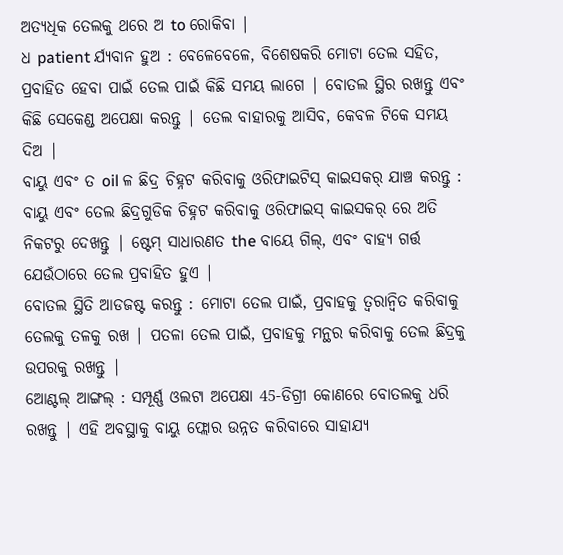ଅତ୍ୟଧିକ ତେଲକୁ ଥରେ ଅ to ରୋକିବା |
ଧ patient ର୍ଯ୍ୟବାନ ହୁଅ : ବେଳେବେଳେ, ବିଶେଷକରି ମୋଟା ତେଲ ସହିତ, ପ୍ରବାହିତ ହେବା ପାଇଁ ତେଲ ପାଇଁ କିଛି ସମୟ ଲାଗେ | ବୋତଲ ସ୍ଥିର ରଖନ୍ତୁ ଏବଂ କିଛି ସେକେଣ୍ଡ ଅପେକ୍ଷା କରନ୍ତୁ | ତେଲ ବାହାରକୁ ଆସିବ, କେବଳ ଟିକେ ସମୟ ଦିଅ |
ବାୟୁ ଏବଂ ତ oil ଳ ଛିଦ୍ର ଚିହ୍ନଟ କରିବାକୁ ଓରିଫାଇଟିସ୍ କାଇସକର୍ ଯାଞ୍ଚ କରନ୍ତୁ : ବାୟୁ ଏବଂ ତେଲ ଛିଦ୍ରଗୁଡିକ ଚିହ୍ନଟ କରିବାକୁ ଓରିଫାଇସ୍ କାଇସକର୍ ରେ ଅତି ନିକଟରୁ ଦେଖନ୍ତୁ | ଷ୍ଟେମ୍ ସାଧାରଣତ the ବାୟେ ଗିଲ୍, ଏବଂ ବାହ୍ୟ ଗର୍ତ୍ତ ଯେଉଁଠାରେ ତେଲ ପ୍ରବାହିତ ହୁଏ |
ବୋତଲ ସ୍ଥିତି ଆଡଜଷ୍ଟ କରନ୍ତୁ : ମୋଟା ତେଲ ପାଇଁ, ପ୍ରବାହକୁ ତ୍ୱରାନ୍ୱିତ କରିବାକୁ ତେଲକୁ ତଳକୁ ରଖ | ପତଳା ତେଲ ପାଇଁ, ପ୍ରବାହକୁ ମନ୍ଥର କରିବାକୁ ତେଲ ଛିଦ୍ରକୁ ଉପରକୁ ରଖନ୍ତୁ |
ଆେଣ୍ଟଲ୍ ଆଙ୍ଗଲ୍ : ସମ୍ପୂର୍ଣ୍ଣ ଓଲଟା ଅପେକ୍ଷା 45-ଡିଗ୍ରୀ କୋଣରେ ବୋତଲକୁ ଧରି ରଖନ୍ତୁ | ଏହି ଅବସ୍ଥାକୁ ବାୟୁ ଫ୍ଲୋର ଉନ୍ନତ କରିବାରେ ସାହାଯ୍ୟ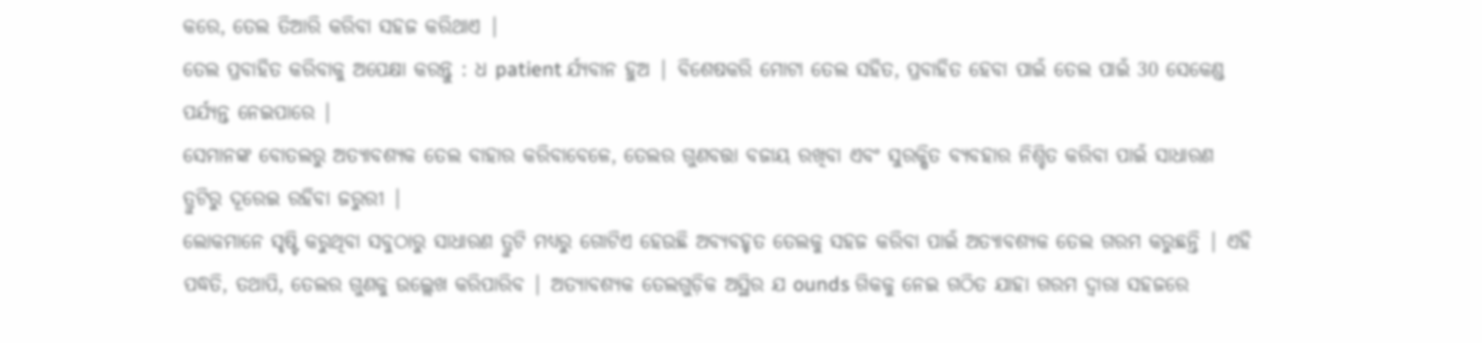କରେ, ତେଲ ତିଆରି କରିବା ସହଜ କରିଥାଏ |
ତେଲ ପ୍ରବାହିତ କରିବାକୁ ଅପେକ୍ଷା କରନ୍ତୁ : ଧ patient ର୍ଯ୍ୟବାନ ହୁଅ | ବିଶେଷକରି ମୋଟା ତେଲ ସହିତ, ପ୍ରବାହିତ ହେବା ପାଇଁ ତେଲ ପାଇଁ 30 ସେକେଣ୍ଡ ପର୍ଯ୍ୟନ୍ତ ନେଇପାରେ |
ସେମାନଙ୍କ ବୋତଲରୁ ଅତ୍ୟାବଶ୍ୟକ ତେଲ ବାହାର କରିବାବେଳେ, ତେଲର ଗୁଣବତ୍ତା ବଜାୟ ରଖିବା ଏବଂ ସୁରକ୍ଷିତ ବ୍ୟବହାର ନିଶ୍ଚିତ କରିବା ପାଇଁ ସାଧାରଣ ତ୍ରୁଟିରୁ ଦୂରେଇ ରହିବା ଜରୁରୀ |
ଲୋକମାନେ ସୃଷ୍ଟି କରୁଥିବା ସବୁଠାରୁ ସାଧାରଣ ତ୍ରୁଟି ମଧ୍ୟରୁ ଗୋଟିଏ ହେଉଛି ଅବ୍ୟବହୃତ ତେଲକୁ ସହଜ କରିବା ପାଇଁ ଅତ୍ୟାବଶ୍ୟକ ତେଲ ଗରମ କରୁଛନ୍ତି | ଏହି ପଦ୍ଧତି, ତଥାପି, ତେଲର ଗୁଣକୁ ଉଲ୍ଲେଖ କରିପାରିବ | ଅତ୍ୟାବଶ୍ୟକ ତେଲଗୁଡ଼ିକ ଅସ୍ଥିର ଯ ounds ଗିକକୁ ନେଇ ଗଠିତ ଯାହା ଗରମ ଦ୍ୱାରା ସହଜରେ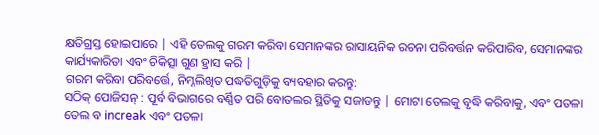କ୍ଷତିଗ୍ରସ୍ତ ହୋଇପାରେ | ଏହି ତେଲକୁ ଗରମ କରିବା ସେମାନଙ୍କର ରାସାୟନିକ ରଚନା ପରିବର୍ତ୍ତନ କରିପାରିବ, ସେମାନଙ୍କର କାର୍ଯ୍ୟକାରିତା ଏବଂ ଚିକିତ୍ସା ଗୁଣ ହ୍ରାସ କରି |
ଗରମ କରିବା ପରିବର୍ତ୍ତେ, ନିମ୍ନଲିଖିତ ପଦ୍ଧତିଗୁଡ଼ିକୁ ବ୍ୟବହାର କରନ୍ତୁ:
ସଠିକ୍ ପୋଜିସନ୍ : ପୂର୍ବ ବିଭାଗରେ ବର୍ଣ୍ଣିତ ପରି ବୋତଲର ସ୍ଥିତିକୁ ସଜାଡନ୍ତୁ | ମୋଟା ତେଲକୁ ବୃଦ୍ଧି କରିବାକୁ, ଏବଂ ପତଳା ତେଲ ବ increak ଏବଂ ପତଳା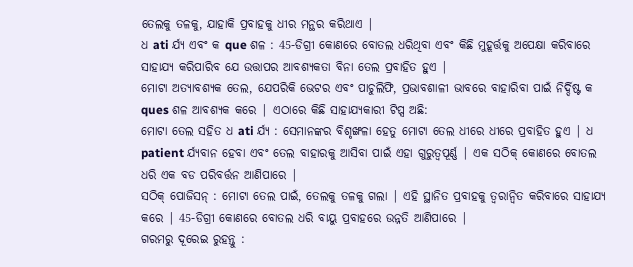ତେଲକୁ ତଳକୁ, ଯାହାକି ପ୍ରବାହକୁ ଧୀର ମନ୍ଥର କରିଥାଏ |
ଧ ati ର୍ଯ୍ୟ ଏବଂ କ que ଶଳ : 45-ଡିଗ୍ରୀ କୋଣରେ ବୋତଲ ଧରିଥିବା ଏବଂ କିଛି ମୁହୂର୍ତ୍ତକୁ ଅପେକ୍ଷା କରିବାରେ ସାହାଯ୍ୟ କରିପାରିବ ଯେ ଉତ୍ତାପର ଆବଶ୍ୟକତା ବିନା ତେଲ ପ୍ରବାହିତ ହୁଏ |
ମୋଟା ଅତ୍ୟାବଶ୍ୟକ ତେଲ, ଯେପରିକି ଭେଟର ଏବଂ ପାଚୁଲିଫି, ପ୍ରଭାବଶାଳୀ ଭାବରେ ବାହାରିବା ପାଇଁ ନିର୍ଦ୍ଦିଷ୍ଟ କ ques ଶଳ ଆବଶ୍ୟକ କରେ | ଏଠାରେ କିଛି ସାହାଯ୍ୟକାରୀ ଟିପ୍ସ ଅଛି:
ମୋଟା ତେଲ ସହିତ ଧ ati ର୍ଯ୍ୟ : ସେମାନଙ୍କର ବିଶୃଙ୍ଖଳା ହେତୁ ମୋଟା ତେଲ ଧୀରେ ଧୀରେ ପ୍ରବାହିତ ହୁଏ | ଧ patient ର୍ଯ୍ୟବାନ ହେବା ଏବଂ ତେଲ ବାହାରକୁ ଆସିବା ପାଇଁ ଏହା ଗୁରୁତ୍ୱପୂର୍ଣ୍ଣ | ଏକ ସଠିକ୍ କୋଣରେ ବୋତଲ ଧରି ଏକ ବଡ ପରିବର୍ତ୍ତନ ଆଣିପାରେ |
ସଠିକ୍ ପୋଜିସନ୍ : ମୋଟା ତେଲ ପାଇଁ, ତେଲକୁ ତଳକୁ ଗଲା | ଏହି ସ୍ଥାନିତ ପ୍ରବାହକୁ ତ୍ୱରାନ୍ୱିତ କରିବାରେ ସାହାଯ୍ୟ କରେ | 45-ଡିଗ୍ରୀ କୋଣରେ ବୋତଲ ଧରି ବାୟୁ ପ୍ରବାହରେ ଉନ୍ନତି ଆଣିପାରେ |
ଗରମରୁ ଦୂରେଇ ରୁହନ୍ତୁ :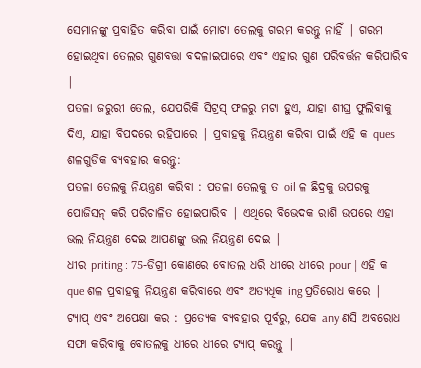ସେମାନଙ୍କୁ ପ୍ରବାହିତ କରିବା ପାଇଁ ମୋଟା ତେଲକୁ ଗରମ କରନ୍ତୁ ନାହିଁ | ଗରମ ହୋଇଥିବା ତେଲର ଗୁଣବତ୍ତା ବଦଳାଇପାରେ ଏବଂ ଏହାର ଗୁଣ ପରିବର୍ତ୍ତନ କରିପାରିବ |
ପତଳା ଜରୁରୀ ତେଲ, ଯେପରିକି ସିଟ୍ରସ୍ ଫଳରୁ ମଟା ହୁଏ, ଯାହା ଶୀଘ୍ର ଫୁଲିବାକୁ ଦିଏ, ଯାହା ବିପଦରେ ରହିପାରେ | ପ୍ରବାହକୁ ନିୟନ୍ତ୍ରଣ କରିବା ପାଇଁ ଏହି କ ques ଶଳଗୁଡିକ ବ୍ୟବହାର କରନ୍ତୁ:
ପତଳା ତେଲକୁ ନିୟନ୍ତ୍ରଣ କରିବା : ପତଳା ତେଲକୁ ତ oil ଳ ଛିଦ୍ରକୁ ଉପରକୁ ପୋଜିସନ୍ କରି ପରିଚାଳିତ ହୋଇପାରିବ | ଏଥିରେ ବିଭେଦକ ରାଶି ଉପରେ ଏହା ଭଲ ନିୟନ୍ତ୍ରଣ ଦେଇ ଆପଣଙ୍କୁ ଭଲ ନିୟନ୍ତ୍ରଣ ଦେଇ |
ଧୀର priting : 75-ଡିଗ୍ରୀ କୋଣରେ ବୋତଲ ଧରି ଧୀରେ ଧୀରେ pour | ଏହି କ que ଶଳ ପ୍ରବାହକୁ ନିୟନ୍ତ୍ରଣ କରିବାରେ ଏବଂ ଅତ୍ୟଧିକ ing ପ୍ରତିରୋଧ କରେ |
ଟ୍ୟାପ୍ ଏବଂ ଅପେକ୍ଷା କର : ପ୍ରତ୍ୟେକ ବ୍ୟବହାର ପୂର୍ବରୁ, ଯେକ any ଣସି ଅବରୋଧ ସଫା କରିବାକୁ ବୋତଲକୁ ଧୀରେ ଧୀରେ ଟ୍ୟାପ୍ କରନ୍ତୁ |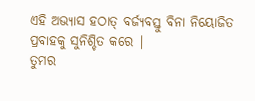ଏହି ଅଭ୍ୟାସ ହଠାତ୍ ବର୍ଜ୍ୟବସ୍ତୁ ବିନା ନିୟୋଜିତ ପ୍ରବାହକୁ ସୁନିଶ୍ଚିତ କରେ |
ତୁମର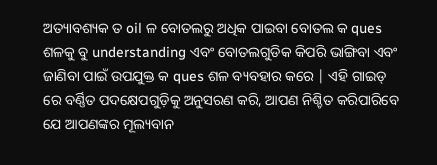ଅତ୍ୟାବଶ୍ୟକ ତ oil ଳ ବୋତଲରୁ ଅଧିକ ପାଇବା ବୋତଲ କ ques ଶଳକୁ ବୁ understanding ଏବଂ ବୋତଲଗୁଡିକ କିପରି ଭାଙ୍ଗିବା ଏବଂ ଜାଣିବା ପାଇଁ ଉପଯୁକ୍ତ କ ques ଶଳ ବ୍ୟବହାର କରେ | ଏହି ଗାଇଡ୍ ରେ ବର୍ଣ୍ଣିତ ପଦକ୍ଷେପଗୁଡ଼ିକୁ ଅନୁସରଣ କରି, ଆପଣ ନିଶ୍ଚିତ କରିପାରିବେ ଯେ ଆପଣଙ୍କର ମୂଲ୍ୟବାନ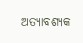ଅତ୍ୟାବଶ୍ୟକ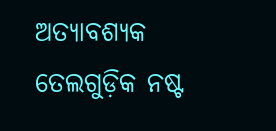ଅତ୍ୟାବଶ୍ୟକ ତେଲଗୁଡ଼ିକ ନଷ୍ଟ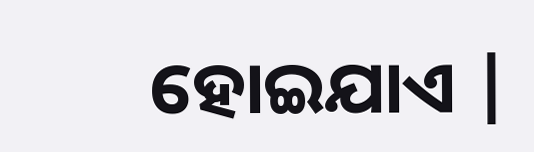ହୋଇଯାଏ |